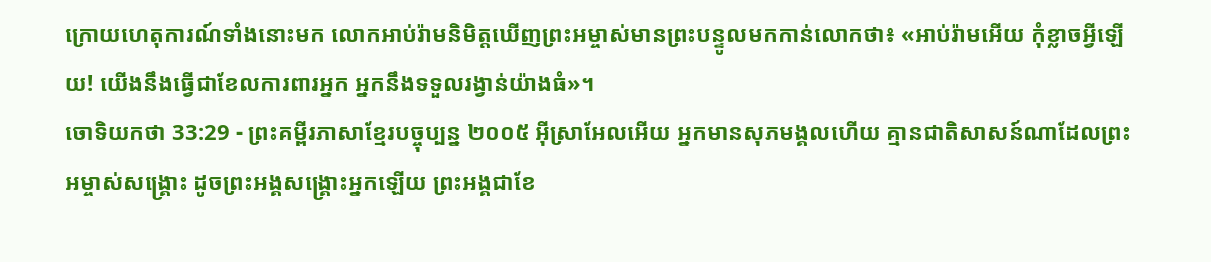ក្រោយហេតុការណ៍ទាំងនោះមក លោកអាប់រ៉ាមនិមិត្តឃើញព្រះអម្ចាស់មានព្រះបន្ទូលមកកាន់លោកថា៖ «អាប់រ៉ាមអើយ កុំខ្លាចអ្វីឡើយ! យើងនឹងធ្វើជាខែលការពារអ្នក អ្នកនឹងទទួលរង្វាន់យ៉ាងធំ»។
ចោទិយកថា 33:29 - ព្រះគម្ពីរភាសាខ្មែរបច្ចុប្បន្ន ២០០៥ អ៊ីស្រាអែលអើយ អ្នកមានសុភមង្គលហើយ គ្មានជាតិសាសន៍ណាដែលព្រះអម្ចាស់សង្គ្រោះ ដូចព្រះអង្គសង្គ្រោះអ្នកឡើយ ព្រះអង្គជាខែ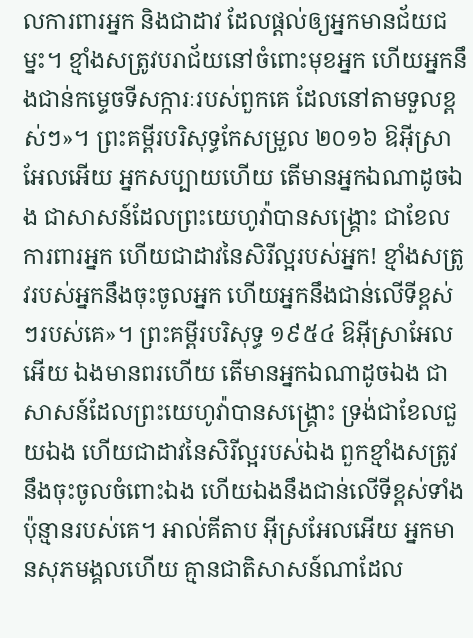លការពារអ្នក និងជាដាវ ដែលផ្ដល់ឲ្យអ្នកមានជ័យជម្នះ។ ខ្មាំងសត្រូវបរាជ័យនៅចំពោះមុខអ្នក ហើយអ្នកនឹងជាន់កម្ទេចទីសក្ការៈរបស់ពួកគេ ដែលនៅតាមទួលខ្ពស់ៗ»។ ព្រះគម្ពីរបរិសុទ្ធកែសម្រួល ២០១៦ ឱអ៊ីស្រាអែលអើយ អ្នកសប្បាយហើយ តើមានអ្នកឯណាដូចឯង ជាសាសន៍ដែលព្រះយេហូវ៉ាបានសង្គ្រោះ ជាខែលការពារអ្នក ហើយជាដាវនៃសិរីល្អរបស់អ្នក! ខ្មាំងសត្រូវរបស់អ្នកនឹងចុះចូលអ្នក ហើយអ្នកនឹងជាន់លើទីខ្ពស់ៗរបស់គេ»។ ព្រះគម្ពីរបរិសុទ្ធ ១៩៥៤ ឱអ៊ីស្រាអែលអើយ ឯងមានពរហើយ តើមានអ្នកឯណាដូចឯង ជាសាសន៍ដែលព្រះយេហូវ៉ាបានសង្គ្រោះ ទ្រង់ជាខែលជួយឯង ហើយជាដាវនៃសិរីល្អរបស់ឯង ពួកខ្មាំងសត្រូវនឹងចុះចូលចំពោះឯង ហើយឯងនឹងជាន់លើទីខ្ពស់ទាំងប៉ុន្មានរបស់គេ។ អាល់គីតាប អ៊ីស្រអែលអើយ អ្នកមានសុភមង្គលហើយ គ្មានជាតិសាសន៍ណាដែល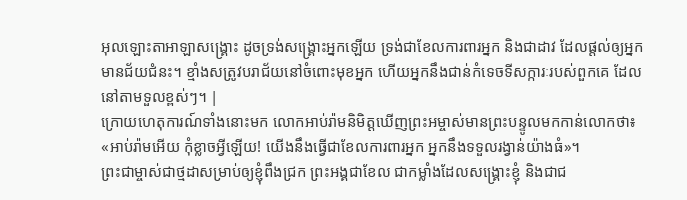អុលឡោះតាអាឡាសង្គ្រោះ ដូចទ្រង់សង្គ្រោះអ្នកឡើយ ទ្រង់ជាខែលការពារអ្នក និងជាដាវ ដែលផ្តល់ឲ្យអ្នកមានជ័យជំនះ។ ខ្មាំងសត្រូវបរាជ័យនៅចំពោះមុខអ្នក ហើយអ្នកនឹងជាន់កំទេចទីសក្ការៈរបស់ពួកគេ ដែលនៅតាមទួលខ្ពស់ៗ។ |
ក្រោយហេតុការណ៍ទាំងនោះមក លោកអាប់រ៉ាមនិមិត្តឃើញព្រះអម្ចាស់មានព្រះបន្ទូលមកកាន់លោកថា៖ «អាប់រ៉ាមអើយ កុំខ្លាចអ្វីឡើយ! យើងនឹងធ្វើជាខែលការពារអ្នក អ្នកនឹងទទួលរង្វាន់យ៉ាងធំ»។
ព្រះជាម្ចាស់ជាថ្មដាសម្រាប់ឲ្យខ្ញុំពឹងជ្រក ព្រះអង្គជាខែល ជាកម្លាំងដែលសង្គ្រោះខ្ញុំ និងជាជ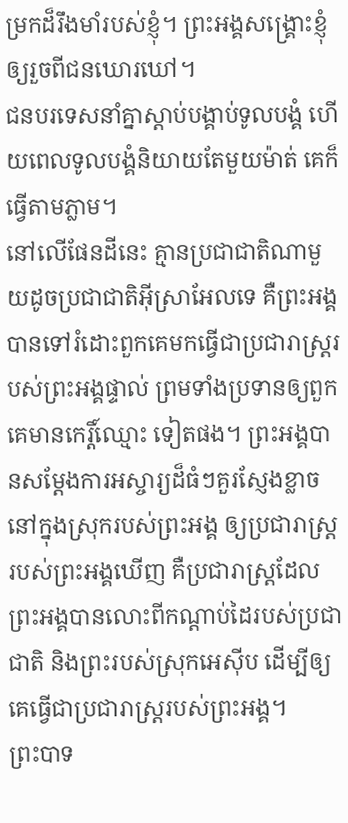ម្រកដ៏រឹងមាំរបស់ខ្ញុំ។ ព្រះអង្គសង្គ្រោះខ្ញុំឲ្យរួចពីជនឃោរឃៅ។
ជនបរទេសនាំគ្នាស្ដាប់បង្គាប់ទូលបង្គំ ហើយពេលទូលបង្គំនិយាយតែមួយម៉ាត់ គេក៏ធ្វើតាមភ្លាម។
នៅលើផែនដីនេះ គ្មានប្រជាជាតិណាមួយដូចប្រជាជាតិអ៊ីស្រាអែលទេ គឺព្រះអង្គបានទៅរំដោះពួកគេមកធ្វើជាប្រជារាស្ត្ររបស់ព្រះអង្គផ្ទាល់ ព្រមទាំងប្រទានឲ្យពួកគេមានកេរ្តិ៍ឈ្មោះ ទៀតផង។ ព្រះអង្គបានសម្តែងការអស្ចារ្យដ៏ធំៗគួរស្ញែងខ្លាច នៅក្នុងស្រុករបស់ព្រះអង្គ ឲ្យប្រជារាស្ត្ររបស់ព្រះអង្គឃើញ គឺប្រជារាស្ត្រដែលព្រះអង្គបានលោះពីកណ្ដាប់ដៃរបស់ប្រជាជាតិ និងព្រះរបស់ស្រុកអេស៊ីប ដើម្បីឲ្យគេធ្វើជាប្រជារាស្ត្ររបស់ព្រះអង្គ។
ព្រះបាទ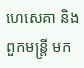ហេសេគា និងពួកមន្ត្រី មក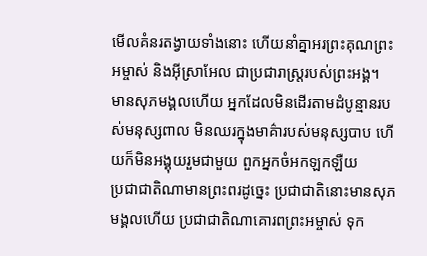មើលគំនរតង្វាយទាំងនោះ ហើយនាំគ្នាអរព្រះគុណព្រះអម្ចាស់ និងអ៊ីស្រាអែល ជាប្រជារាស្ត្ររបស់ព្រះអង្គ។
មានសុភមង្គលហើយ អ្នកដែលមិនដើរតាមដំបូន្មានរបស់មនុស្សពាល មិនឈរក្នុងមាគ៌ារបស់មនុស្សបាប ហើយក៏មិនអង្គុយរួមជាមួយ ពួកអ្នកចំអកឡកឡឺយ
ប្រជាជាតិណាមានព្រះពរដូច្នេះ ប្រជាជាតិនោះមានសុភមង្គលហើយ ប្រជាជាតិណាគោរពព្រះអម្ចាស់ ទុក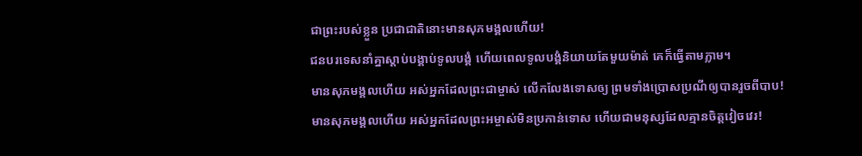ជាព្រះរបស់ខ្លួន ប្រជាជាតិនោះមានសុភមង្គលហើយ!
ជនបរទេសនាំគ្នាស្ដាប់បង្គាប់ទូលបង្គំ ហើយពេលទូលបង្គំនិយាយតែមួយម៉ាត់ គេក៏ធ្វើតាមភ្លាម។
មានសុភមង្គលហើយ អស់អ្នកដែលព្រះជាម្ចាស់ លើកលែងទោសឲ្យ ព្រមទាំងប្រោសប្រណីឲ្យបានរួចពីបាប!
មានសុភមង្គលហើយ អស់អ្នកដែលព្រះអម្ចាស់មិនប្រកាន់ទោស ហើយជាមនុស្សដែលគ្មានចិត្តវៀចវេរ!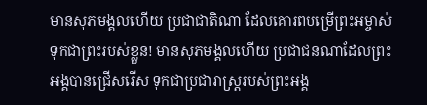មានសុភមង្គលហើយ ប្រជាជាតិណា ដែលគោរពបម្រើព្រះអម្ចាស់ ទុកជាព្រះរបស់ខ្លួន! មានសុភមង្គលហើយ ប្រជាជនណាដែលព្រះអង្គបានជ្រើសរើស ទុកជាប្រជារាស្ត្ររបស់ព្រះអង្គ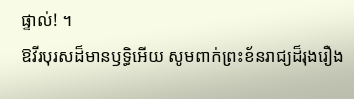ផ្ទាល់! ។
ឱវីរបុរសដ៏មានឫទ្ធិអើយ សូមពាក់ព្រះខ័នរាជ្យដ៏រុងរឿង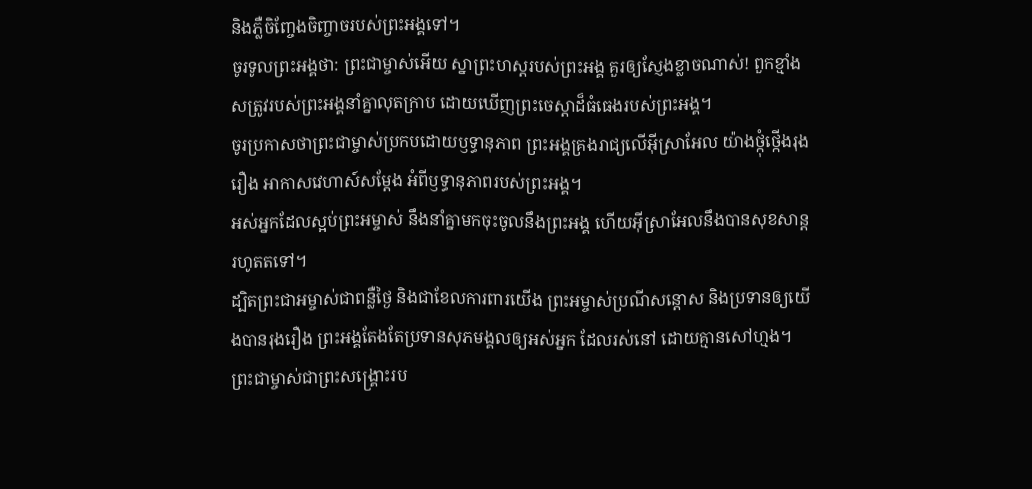និងភ្លឺចិញ្ចែងចិញ្ចាចរបស់ព្រះអង្គទៅ។
ចូរទូលព្រះអង្គថា: ព្រះជាម្ចាស់អើយ ស្នាព្រះហស្ដរបស់ព្រះអង្គ គួរឲ្យស្ញែងខ្លាចណាស់! ពួកខ្មាំងសត្រូវរបស់ព្រះអង្គនាំគ្នាលុតក្រាប ដោយឃើញព្រះចេស្ដាដ៏ធំធេងរបស់ព្រះអង្គ។
ចូរប្រកាសថាព្រះជាម្ចាស់ប្រកបដោយឫទ្ធានុភាព ព្រះអង្គគ្រងរាជ្យលើអ៊ីស្រាអែល យ៉ាងថ្កុំថ្កើងរុងរឿង អាកាសវេហាស៍សម្តែង អំពីឫទ្ធានុភាពរបស់ព្រះអង្គ។
អស់អ្នកដែលស្អប់ព្រះអម្ចាស់ នឹងនាំគ្នាមកចុះចូលនឹងព្រះអង្គ ហើយអ៊ីស្រាអែលនឹងបានសុខសាន្តរហូតតទៅ។
ដ្បិតព្រះជាអម្ចាស់ជាពន្លឺថ្ងៃ និងជាខែលការពារយើង ព្រះអម្ចាស់ប្រណីសន្ដោស និងប្រទានឲ្យយើងបានរុងរឿង ព្រះអង្គតែងតែប្រទានសុភមង្គលឲ្យអស់អ្នក ដែលរស់នៅ ដោយគ្មានសៅហ្មង។
ព្រះជាម្ចាស់ជាព្រះសង្គ្រោះរប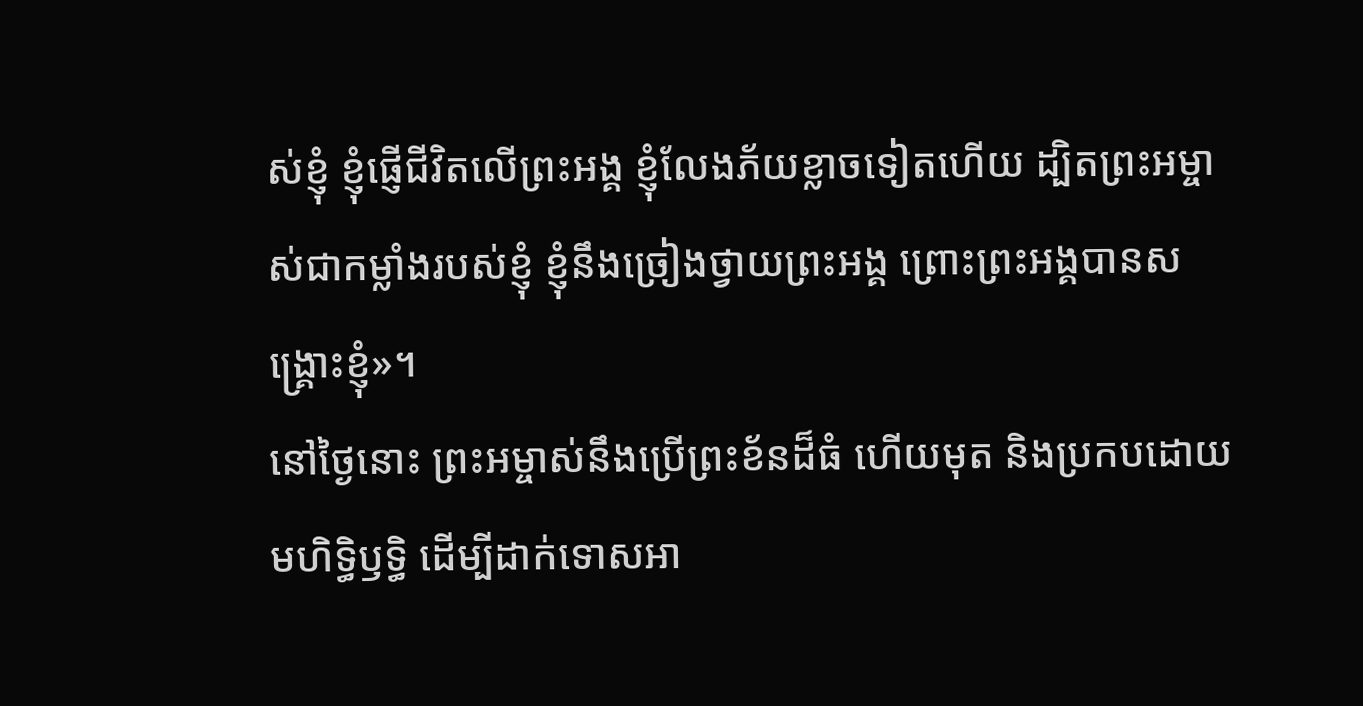ស់ខ្ញុំ ខ្ញុំផ្ញើជីវិតលើព្រះអង្គ ខ្ញុំលែងភ័យខ្លាចទៀតហើយ ដ្បិតព្រះអម្ចាស់ជាកម្លាំងរបស់ខ្ញុំ ខ្ញុំនឹងច្រៀងថ្វាយព្រះអង្គ ព្រោះព្រះអង្គបានសង្គ្រោះខ្ញុំ»។
នៅថ្ងៃនោះ ព្រះអម្ចាស់នឹងប្រើព្រះខ័នដ៏ធំ ហើយមុត និងប្រកបដោយមហិទ្ធិឫទ្ធិ ដើម្បីដាក់ទោសអា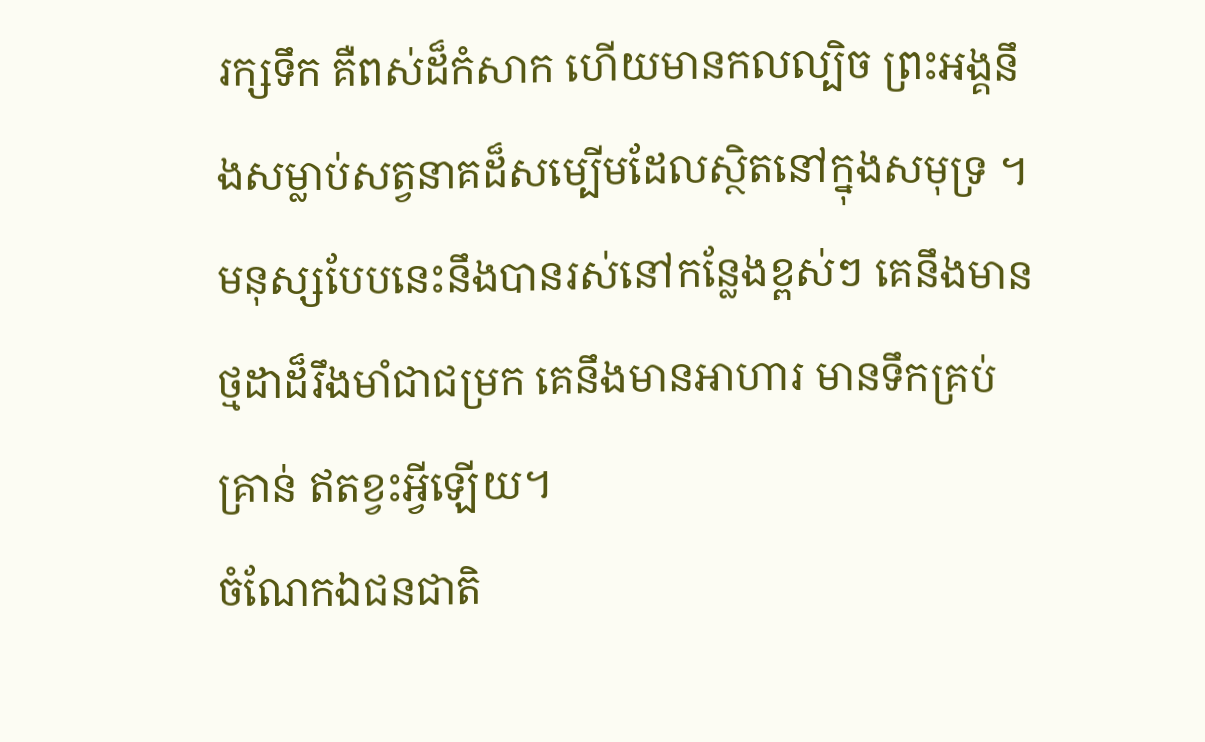រក្សទឹក គឺពស់ដ៏កំសាក ហើយមានកលល្បិច ព្រះអង្គនឹងសម្លាប់សត្វនាគដ៏សម្បើមដែលស្ថិតនៅក្នុងសមុទ្រ ។
មនុស្សបែបនេះនឹងបានរស់នៅកន្លែងខ្ពស់ៗ គេនឹងមានថ្មដាដ៏រឹងមាំជាជម្រក គេនឹងមានអាហារ មានទឹកគ្រប់គ្រាន់ ឥតខ្វះអ្វីឡើយ។
ចំណែកឯជនជាតិ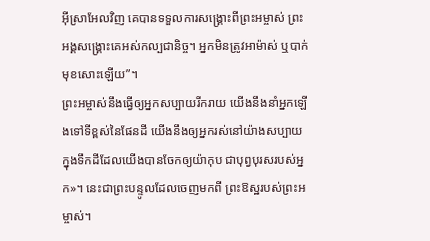អ៊ីស្រាអែលវិញ គេបានទទួលការសង្គ្រោះពីព្រះអម្ចាស់ ព្រះអង្គសង្គ្រោះគេអស់កល្បជានិច្ច។ អ្នកមិនត្រូវអាម៉ាស់ ឬបាក់មុខសោះឡើយ”។
ព្រះអម្ចាស់នឹងធ្វើឲ្យអ្នកសប្បាយរីករាយ យើងនឹងនាំអ្នកឡើងទៅទីខ្ពស់នៃផែនដី យើងនឹងឲ្យអ្នករស់នៅយ៉ាងសប្បាយ ក្នុងទឹកដីដែលយើងបានចែកឲ្យយ៉ាកុប ជាបុព្វបុរសរបស់អ្នក»។ នេះជាព្រះបន្ទូលដែលចេញមកពី ព្រះឱស្ឋរបស់ព្រះអម្ចាស់។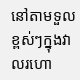នៅតាមទួលខ្ពស់ៗក្នុងវាលរហោ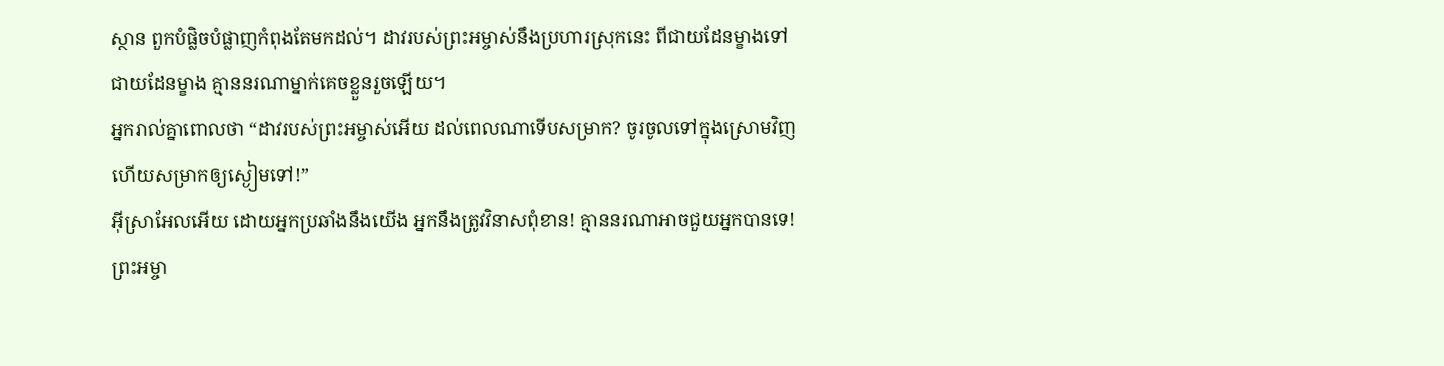ស្ថាន ពួកបំផ្លិចបំផ្លាញកំពុងតែមកដល់។ ដាវរបស់ព្រះអម្ចាស់នឹងប្រហារស្រុកនេះ ពីជាយដែនម្ខាងទៅជាយដែនម្ខាង គ្មាននរណាម្នាក់គេចខ្លួនរួចឡើយ។
អ្នករាល់គ្នាពោលថា “ដាវរបស់ព្រះអម្ចាស់អើយ ដល់ពេលណាទើបសម្រាក? ចូរចូលទៅក្នុងស្រោមវិញ ហើយសម្រាកឲ្យស្ងៀមទៅ!”
អ៊ីស្រាអែលអើយ ដោយអ្នកប្រឆាំងនឹងយើង អ្នកនឹងត្រូវវិនាសពុំខាន! គ្មាននរណាអាចជួយអ្នកបានទេ!
ព្រះអម្ចា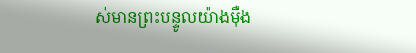ស់មានព្រះបន្ទូលយ៉ាងម៉ឺង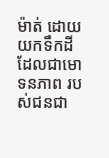ម៉ាត់ ដោយយកទឹកដី ដែលជាមោទនភាព របស់ជនជា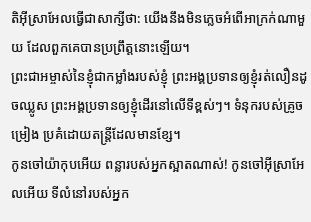តិអ៊ីស្រាអែលធ្វើជាសាក្សីថា: យើងនឹងមិនភ្លេចអំពើអាក្រក់ណាមួយ ដែលពួកគេបានប្រព្រឹត្តនោះឡើយ។
ព្រះជាអម្ចាស់នៃខ្ញុំជាកម្លាំងរបស់ខ្ញុំ ព្រះអង្គប្រទានឲ្យខ្ញុំរត់លឿនដូចឈ្លូស ព្រះអង្គប្រទានឲ្យខ្ញុំដើរនៅលើទីខ្ពស់ៗ។ ទំនុករបស់គ្រូចម្រៀង ប្រគំដោយតន្ត្រីដែលមានខ្សែ។
កូនចៅយ៉ាកុបអើយ ពន្លារបស់អ្នកស្អាតណាស់! កូនចៅអ៊ីស្រាអែលអើយ ទីលំនៅរបស់អ្នក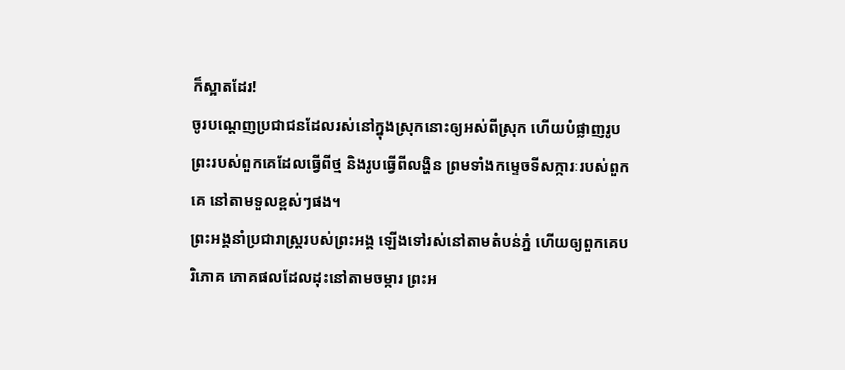ក៏ស្អាតដែរ!
ចូរបណ្ដេញប្រជាជនដែលរស់នៅក្នុងស្រុកនោះឲ្យអស់ពីស្រុក ហើយបំផ្លាញរូបព្រះរបស់ពួកគេដែលធ្វើពីថ្ម និងរូបធ្វើពីលង្ហិន ព្រមទាំងកម្ទេចទីសក្ការៈរបស់ពួកគេ នៅតាមទួលខ្ពស់ៗផង។
ព្រះអង្គនាំប្រជារាស្ត្ររបស់ព្រះអង្គ ឡើងទៅរស់នៅតាមតំបន់ភ្នំ ហើយឲ្យពួកគេបរិភោគ ភោគផលដែលដុះនៅតាមចម្ការ ព្រះអ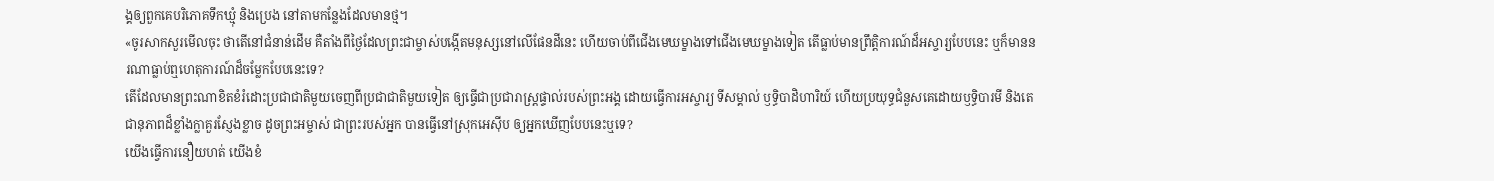ង្គឲ្យពួកគេបរិភោគទឹកឃ្មុំ និងប្រេង នៅតាមកន្លែងដែលមានថ្ម។
«ចូរសាកសួរមើលចុះ ថាតើនៅជំនាន់ដើម គឺតាំងពីថ្ងៃដែលព្រះជាម្ចាស់បង្កើតមនុស្សនៅលើផែនដីនេះ ហើយចាប់ពីជើងមេឃម្ខាងទៅជើងមេឃម្ខាងទៀត តើធ្លាប់មានព្រឹត្តិការណ៍ដ៏អស្ចារ្យបែបនេះ ឬក៏មាននរណាធ្លាប់ឮហេតុការណ៍ដ៏ចម្លែកបែបនេះទេ?
តើដែលមានព្រះណាខិតខំរំដោះប្រជាជាតិមួយចេញពីប្រជាជាតិមួយទៀត ឲ្យធ្វើជាប្រជារាស្ត្រផ្ទាល់របស់ព្រះអង្គ ដោយធ្វើការអស្ចារ្យ ទីសម្គាល់ ឫទ្ធិបាដិហារិយ៍ ហើយប្រយុទ្ធជំនួសគេដោយឫទ្ធិបារមី និងតេជានុភាពដ៏ខ្លាំងក្លាគួរស្ញែងខ្លាច ដូចព្រះអម្ចាស់ ជាព្រះរបស់អ្នក បានធ្វើនៅស្រុកអេស៊ីប ឲ្យអ្នកឃើញបែបនេះឬទេ?
យើងធ្វើការនឿយហត់ យើងខំ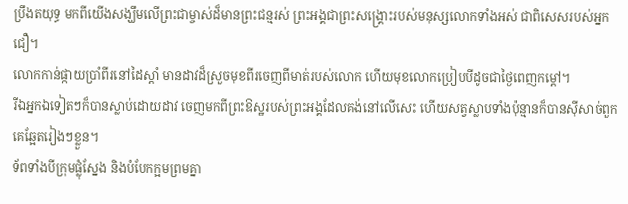ប្រឹងតយុទ្ធ មកពីយើងសង្ឃឹមលើព្រះជាម្ចាស់ដ៏មានព្រះជន្មរស់ ព្រះអង្គជាព្រះសង្គ្រោះរបស់មនុស្សលោកទាំងអស់ ជាពិសេសរបស់អ្នកជឿ។
លោកកាន់ផ្កាយប្រាំពីរនៅដៃស្ដាំ មានដាវដ៏ស្រួចមុខពីរចេញពីមាត់របស់លោក ហើយមុខលោកប្រៀបបីដូចជាថ្ងៃពេញកម្ដៅ។
រីឯអ្នកឯទៀតៗក៏បានស្លាប់ដោយដាវ ចេញមកពីព្រះឱស្ឋរបស់ព្រះអង្គដែលគង់នៅលើសេះ ហើយសត្វស្លាបទាំងប៉ុន្មានក៏បានស៊ីសាច់ពួកគេឆ្អែតរៀងៗខ្លួន។
ទ័ពទាំងបីក្រុមផ្លុំស្នែង និងបំបែកក្អមព្រមគ្នា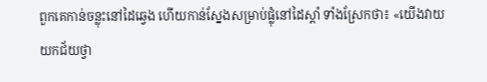ពួកគេកាន់ចន្លុះនៅដៃឆ្វេង ហើយកាន់ស្នែងសម្រាប់ផ្លុំនៅដៃស្ដាំ ទាំងស្រែកថា៖ «យើងវាយយកជ័យថ្វា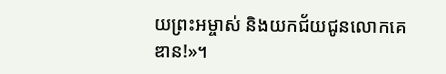យព្រះអម្ចាស់ និងយកជ័យជូនលោកគេឌាន!»។